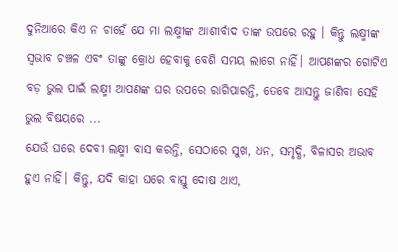ଦୁନିଆରେ କିଏ ନ ଚାହେଁ ଯେ ମା ଲକ୍ଷ୍ମୀଙ୍କ ଆଶୀର୍ବାଦ ତାଙ୍କ ଉପରେ ରହୁ । କିନ୍ତୁ ଲକ୍ଷ୍ମୀଙ୍କ ସ୍ୱଭାବ ଚଞ୍ଚଳ ଏବଂ ତାଙ୍କୁ କ୍ରୋଧ ହେବାକୁ ବେଶି ସମୟ ଲାଗେ ନାହିଁ। ଆପଣଙ୍କର ଗୋଟିଏ ବଡ଼ ଭୁଲ ପାଇଁ ଲକ୍ଷ୍ମୀ ଆପଣଙ୍କ ଘର ଉପରେ ରାଗିପାରନ୍ତି, ତେବେ ଆସନ୍ତୁ ଜାଣିବା ସେହି ଭୁଲ ବିଷୟରେ ...
ଯେଉଁ ଘରେ ଦେବୀ ଲକ୍ଷ୍ମୀ ବାସ କରନ୍ତି, ସେଠାରେ ସୁଖ, ଧନ, ସମୃଦ୍ଧି, ବିଳାସର ଅଭାବ ହୁଏ ନାହିଁ। କିନ୍ତୁ, ଯଦି କାହା ଘରେ ବାସ୍ତୁ ଦୋଷ ଥାଏ,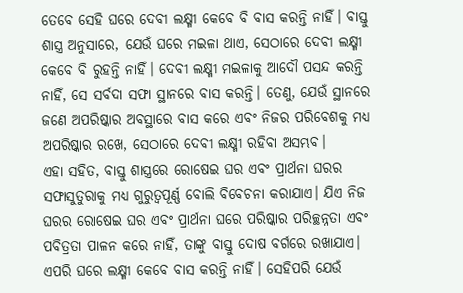ତେବେ ସେହି ଘରେ ଦେବୀ ଲକ୍ଷ୍ମୀ କେବେ ବି ବାସ କରନ୍ତି ନାହିଁ। ବାସ୍ତୁ ଶାସ୍ତ୍ର ଅନୁସାରେ, ଯେଉଁ ଘରେ ମଇଳା ଥାଏ, ସେଠାରେ ଦେବୀ ଲକ୍ଷ୍ମୀ କେବେ ବି ରୁହନ୍ତି ନାହିଁ। ଦେବୀ ଲକ୍ଷ୍ମୀ ମଇଳାକୁ ଆଦୌ ପସନ୍ଦ କରନ୍ତି ନାହିଁ, ସେ ସର୍ବଦା ସଫା ସ୍ଥାନରେ ବାସ କରନ୍ତି। ତେଣୁ, ଯେଉଁ ସ୍ଥାନରେ ଜଣେ ଅପରିଷ୍କାର ଅବସ୍ଥାରେ ବାସ କରେ ଏବଂ ନିଜର ପରିବେଶକୁ ମଧ୍ୟ ଅପରିଷ୍କାର ରଖେ, ସେଠାରେ ଦେବୀ ଲକ୍ଷ୍ମୀ ରହିବା ଅସମ୍ଭବ।
ଏହା ସହିତ, ବାସ୍ତୁ ଶାସ୍ତ୍ରରେ ରୋଷେଇ ଘର ଏବଂ ପ୍ରାର୍ଥନା ଘରର ସଫାସୁତୁରାକୁ ମଧ୍ୟ ଗୁରୁତ୍ୱପୂର୍ଣ୍ଣ ବୋଲି ବିବେଚନା କରାଯାଏ। ଯିଏ ନିଜ ଘରର ରୋଷେଇ ଘର ଏବଂ ପ୍ରାର୍ଥନା ଘରେ ପରିଷ୍କାର ପରିଚ୍ଛନ୍ନତା ଏବଂ ପବିତ୍ରତା ପାଳନ କରେ ନାହିଁ, ତାଙ୍କୁ ବାସ୍ତୁ ଦୋଷ ବର୍ଗରେ ରଖାଯାଏ। ଏପରି ଘରେ ଲକ୍ଷ୍ମୀ କେବେ ବାସ କରନ୍ତି ନାହିଁ। ସେହିପରି ଯେଉଁ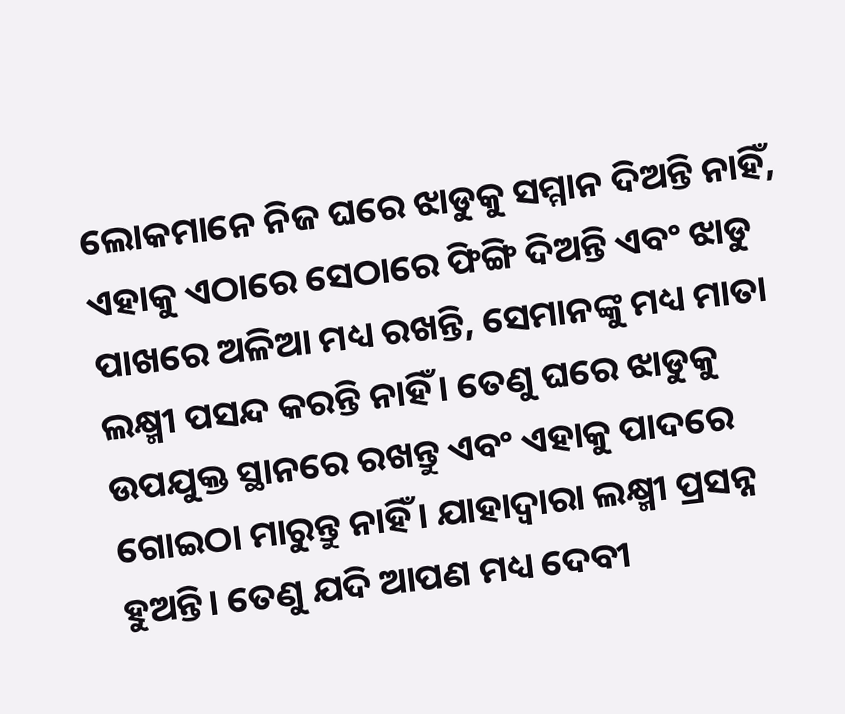ଲୋକମାନେ ନିଜ ଘରେ ଝାଡୁକୁ ସମ୍ମାନ ଦିଅନ୍ତି ନାହିଁ, ଏହାକୁ ଏଠାରେ ସେଠାରେ ଫିଙ୍ଗି ଦିଅନ୍ତି ଏବଂ ଝାଡୁ ପାଖରେ ଅଳିଆ ମଧ୍ୟ ରଖନ୍ତି, ସେମାନଙ୍କୁ ମଧ୍ୟ ମାତା ଲକ୍ଷ୍ମୀ ପସନ୍ଦ କରନ୍ତି ନାହିଁ। ତେଣୁ ଘରେ ଝାଡୁକୁ ଉପଯୁକ୍ତ ସ୍ଥାନରେ ରଖନ୍ତୁ ଏବଂ ଏହାକୁ ପାଦରେ ଗୋଇଠା ମାରୁନ୍ତୁ ନାହିଁ। ଯାହାଦ୍ବାରା ଲକ୍ଷ୍ମୀ ପ୍ରସନ୍ନ ହୁଅନ୍ତି। ତେଣୁ ଯଦି ଆପଣ ମଧ୍ୟ ଦେବୀ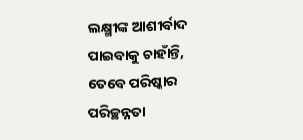ଲକ୍ଷ୍ମୀଙ୍କ ଆଶୀର୍ବାଦ ପାଇବାକୁ ଚାହାଁନ୍ତି, ତେବେ ପରିଷ୍କାର ପରିଚ୍ଛନ୍ନତା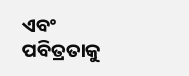ଏବଂ ପବିତ୍ରତାକୁ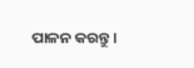ପାଳନ କରନ୍ତୁ ।